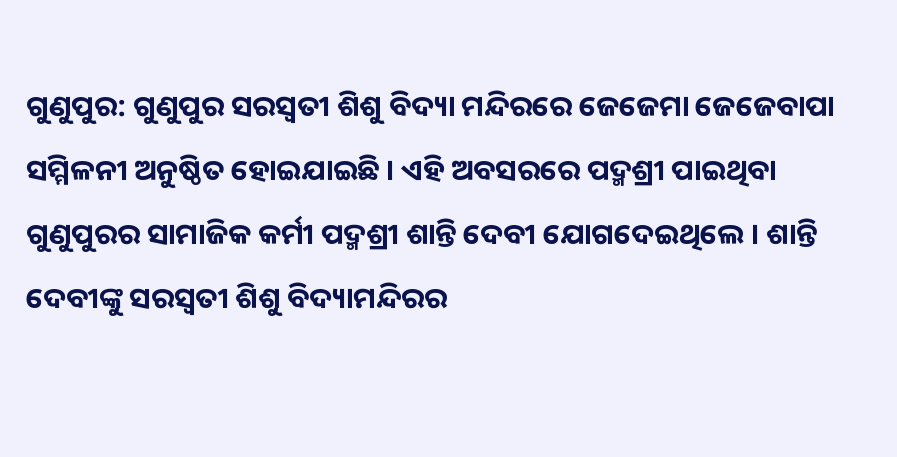ଗୁଣୁପୁର: ଗୁଣୁପୁର ସରସ୍ୱତୀ ଶିଶୁ ବିଦ୍ୟା ମନ୍ଦିରରେ ଜେଜେମା ଜେଜେବାପା ସମ୍ମିଳନୀ ଅନୁଷ୍ଠିତ ହୋଇଯାଇଛି । ଏହି ଅବସରରେ ପଦ୍ମଶ୍ରୀ ପାଇଥିବା ଗୁଣୁପୁରର ସାମାଜିକ କର୍ମୀ ପଦ୍ମଶ୍ରୀ ଶାନ୍ତି ଦେବୀ ଯୋଗଦେଇଥିଲେ । ଶାନ୍ତି ଦେବୀଙ୍କୁ ସରସ୍ୱତୀ ଶିଶୁ ବିଦ୍ୟାମନ୍ଦିରର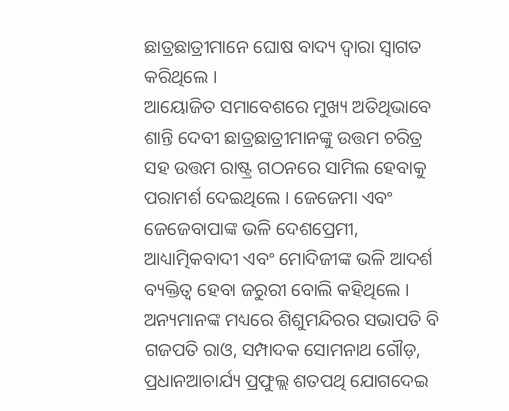ଛାତ୍ରଛାତ୍ରୀମାନେ ଘୋଷ ବାଦ୍ୟ ଦ୍ୱାରା ସ୍ୱାଗତ କରିଥିଲେ ।
ଆୟୋଜିତ ସମାବେଶରେ ମୁଖ୍ୟ ଅତିଥିଭାବେ ଶାନ୍ତି ଦେବୀ ଛାତ୍ରଛାତ୍ରୀମାନଙ୍କୁ ଉତ୍ତମ ଚରିତ୍ର ସହ ଉତ୍ତମ ରାଷ୍ଟ୍ର ଗଠନରେ ସାମିଲ ହେବାକୁ ପରାମର୍ଶ ଦେଇଥିଲେ । ଜେଜେମା ଏବଂ ଜେଜେବାପାଙ୍କ ଭଳି ଦେଶପ୍ରେମୀ, ଆଧ୍ୟାତ୍ମିକବାଦୀ ଏବଂ ମୋଦିଜୀଙ୍କ ଭଳି ଆଦର୍ଶ ବ୍ୟକ୍ତିତ୍ୱ ହେବା ଜରୁରୀ ବୋଲି କହିଥିଲେ । ଅନ୍ୟମାନଙ୍କ ମଧ୍ୟରେ ଶିଶୁମନ୍ଦିରର ସଭାପତି ବି ଗଜପତି ରାଓ, ସମ୍ପାଦକ ସୋମନାଥ ଗୌଡ଼, ପ୍ରଧାନଆଚାର୍ଯ୍ୟ ପ୍ରଫୁଲ୍ଲ ଶତପଥି ଯୋଗଦେଇ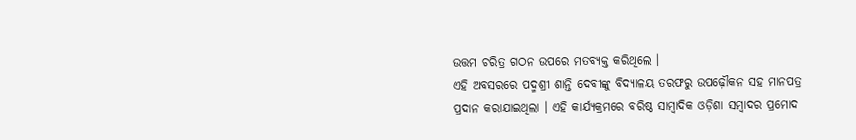ଉତ୍ତମ ଚରିତ୍ର ଗଠନ ଉପରେ ମତବ୍ୟକ୍ତ କରିଥିଲେ ।
ଏହି ଅବସରରେ ପଦ୍ମଶ୍ରୀ ଶାନ୍ତି ଦେବୀଙ୍କୁ ବିଦ୍ୟାଳୟ ତରଫରୁ ଉପଢ଼ୌକନ ସହ ମାନପତ୍ର ପ୍ରଦାନ କରାଯାଇଥିଲା । ଏହି କାର୍ଯ୍ୟକ୍ରମରେ ବରିଷ୍ଠ ସାମ୍ବାଦିକ ଓଡ଼ିଶା ସମ୍ବାଦର ପ୍ରମୋଦ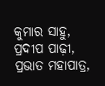କୁମାର ସାହୁ, ପ୍ରଦୀପ ପାଢ଼ୀ, ପ୍ରଭାତ ମହାପାତ୍ର,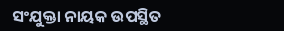ସଂଯୁକ୍ତା ନାୟକ ଉପସ୍ଥିତ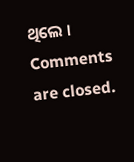ଥିଲେ ।
Comments are closed.